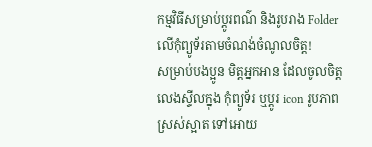កម្មវិធីសម្រាប់ប្តូរពណ៌ និងរូបរាង Folder លើកុំព្យូទ័រតាមចំណង់ចំណូលចិត្ត!
សម្រាប់បងប្អូន មិត្តអ្នកអាន ដែលចូលចិត្ត លេងស្ទីលក្នុង កុំព្យូទ័រ ឬប្តូរ icon រូបភាពស្រស់ស្អាត ទៅអោយ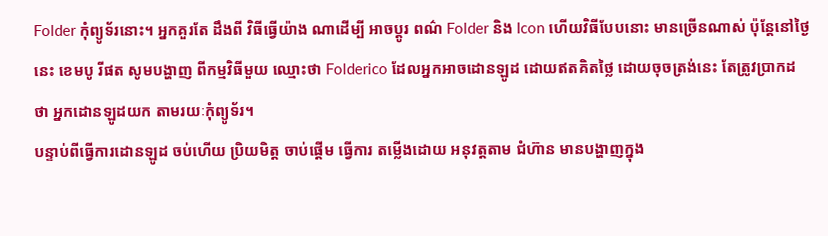Folder កុំព្យូទ័រនោះ។ អ្នកគួរតែ ដឹងពី វិធីធ្វើយ៉ាង ណាដើម្បី អាចប្តូរ ពណ៌ Folder និង Icon ហើយវិធីបែបនោះ មានច្រើនណាស់ ប៉ុន្តែនៅថ្ងៃនេះ ខេមបូ រីផត សូមបង្ហាញ ពីកម្មវិធីមួយ ឈ្មោះថា Folderico ដែលអ្នកអាចដោនឡូដ ដោយឥតគិតថ្លៃ ដោយចុចត្រង់នេះ តែត្រូវប្រាកដថា អ្នកដោនឡូដយក តាមរយៈកុំព្យូទ័រ។
បន្ទាប់ពីធ្វើការដោនឡូដ ចប់ហើយ ប្រិយមិត្ត ចាប់ផ្តើម ធ្វើការ តម្លើងដោយ អនុវត្តតាម ជំហ៊ាន មានបង្ហាញក្នុង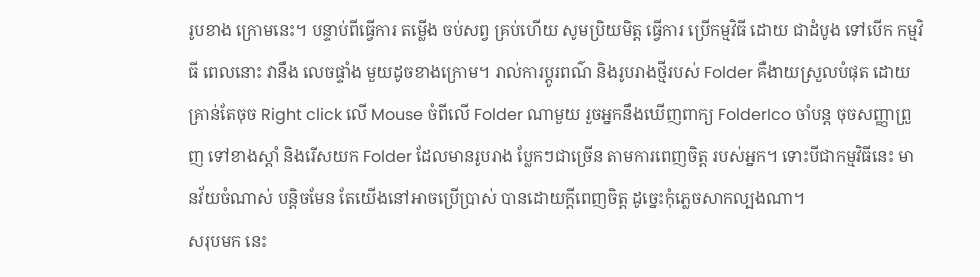រូបខាង ក្រោមនេះ។ បន្ទាប់ពីធ្វើការ តម្លើង ចប់សព្វ គ្រប់ហើយ សូមប្រិយមិត្ត ធ្វើការ ប្រើកម្មវិធី ដោយ ជាដំបូង ទៅបើក កម្មវិធី ពេលនោះ វានឹង លេចផ្ទាំង មួយដូចខាងក្រោម។ រាល់ការប្តូរពណ៌ និងរូបរាងថ្មីរបស់ Folder គឺងាយស្រួលបំផុត ដោយគ្រាន់តែចុច Right click លើ Mouse ចំពីលើ Folder ណាមួយ រួចអ្នកនឹងឃើញពាក្យ FolderIco ចាំបន្ត ចុចសញ្ញាព្រួញ ទៅខាងស្តាំ និងរើសយក Folder ដែលមានរូបរាង ប្លែកៗជាច្រើន តាមការពេញចិត្ត របស់អ្នក។ ទោះបីជាកម្មវិធីនេះ មានវ័យចំណាស់ បន្តិចមែន តែយើងនៅអាចប្រើប្រាស់ បានដោយក្តីពេញចិត្ត ដូច្នេះកុំភ្លេចសាកល្បងណា។
សរុបមក នេះ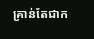គ្រាន់តែជាក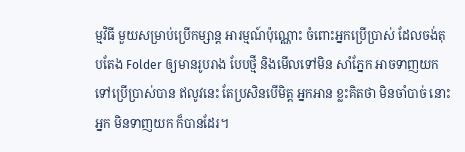ម្មវិធី មួយសម្រាប់ប្រើកម្សាន្ត អារម្មណ៍ប៉ុណ្ណោះ ចំពោះអ្នកប្រើប្រាស់ ដែលចង់តុបតែង Folder ឲ្យមានរូបរាង បែបថ្មី និងមើលទៅមិន សាំភ្នែក អាចទាញយក ទៅប្រើប្រាស់បាន ឥលូវនេះ តែប្រសិនបើមិត្ត អ្នកអាន ខ្លះគិតថា មិនចាំបាច់ នោះអ្នក មិនទាញយក ក៏បានដែរ។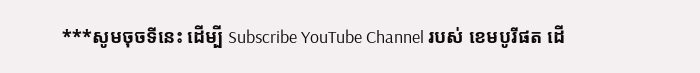***សូមចុចទីនេះ ដើម្បី Subscribe YouTube Channel របស់ ខេមបូរីផត ដើ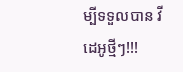ម្បីទទួលបាន វីដេអូថ្មីៗ!!!